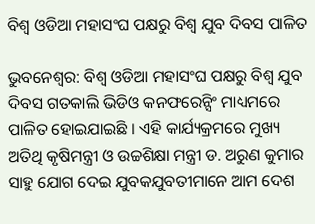ବିଶ୍ୱ ଓଡିଆ ମହାସଂଘ ପକ୍ଷରୁ ବିଶ୍ୱ ଯୁବ ଦିବସ ପାଳିତ

ଭୁବନେଶ୍ୱର: ବିଶ୍ୱ ଓଡିଆ ମହାସଂଘ ପକ୍ଷରୁ ବିଶ୍ୱ ଯୁବ ଦିବସ ଗତକାଲି ଭିଡିଓ କନଫରେନ୍ସିଂ ମାଧ୍ୟମରେ ପାଳିତ ହୋଇଯାଇଛି । ଏହି କାର୍ଯ୍ୟକ୍ରମରେ ମୁଖ୍ୟ ଅତିଥି କୃଷିମନ୍ତ୍ରୀ ଓ ଉଚ୍ଚଶିକ୍ଷା ମନ୍ତ୍ରୀ ଡ. ଅରୁଣ କୁମାର ସାହୁ ଯୋଗ ଦେଇ ଯୁବକଯୁବତୀମାନେ ଆମ ଦେଶ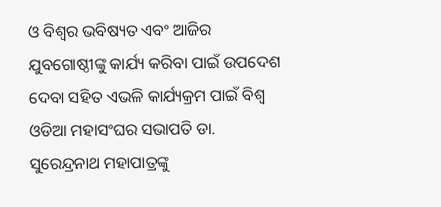ଓ ବିଶ୍ୱର ଭବିଷ୍ୟତ ଏବଂ ଆଜିର ଯୁବଗୋଷ୍ଠୀଙ୍କୁ କାର୍ଯ୍ୟ କରିବା ପାଇଁ ଉପଦେଶ ଦେବା ସହିତ ଏଭଳି କାର୍ଯ୍ୟକ୍ରମ ପାଇଁ ବିଶ୍ୱ ଓଡିଆ ମହାସଂଘର ସଭାପତି ଡା. ସୁରେନ୍ଦ୍ରନାଥ ମହାପାତ୍ରଙ୍କୁ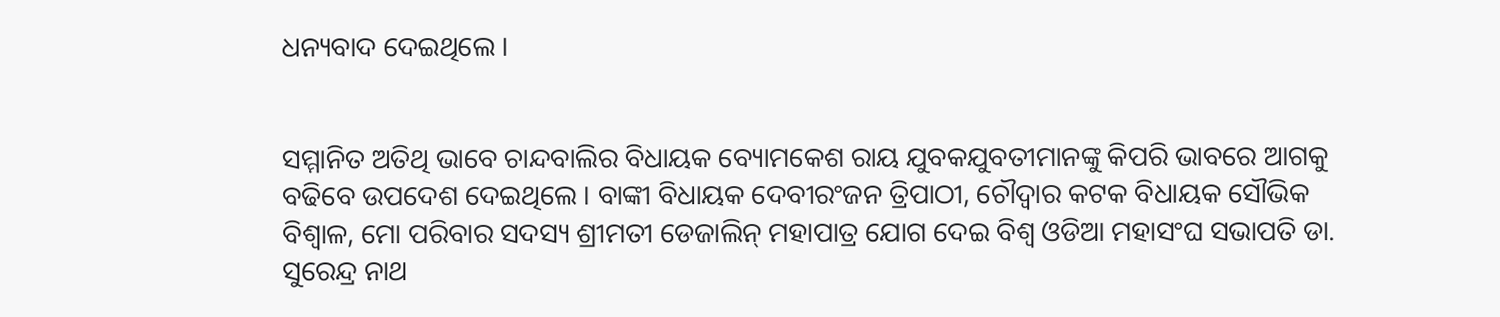ଧନ୍ୟବାଦ ଦେଇଥିଲେ ।


ସମ୍ମାନିତ ଅତିଥି ଭାବେ ଚାନ୍ଦବାଲିର ବିଧାୟକ ବ୍ୟୋମକେଶ ରାୟ ଯୁବକଯୁବତୀମାନଙ୍କୁ କିପରି ଭାବରେ ଆଗକୁ ବଢିବେ ଉପଦେଶ ଦେଇଥିଲେ । ବାଙ୍କୀ ବିଧାୟକ ଦେବୀରଂଜନ ତ୍ରିପାଠୀ, ଚୌଦ୍ୱାର କଟକ ବିଧାୟକ ସୌଭିକ ବିଶ୍ୱାଳ, ମୋ ପରିବାର ସଦସ୍ୟ ଶ୍ରୀମତୀ ଡେଜାଲିନ୍ ମହାପାତ୍ର ଯୋଗ ଦେଇ ବିଶ୍ୱ ଓଡିଆ ମହାସଂଘ ସଭାପତି ଡା. ସୁରେନ୍ଦ୍ର ନାଥ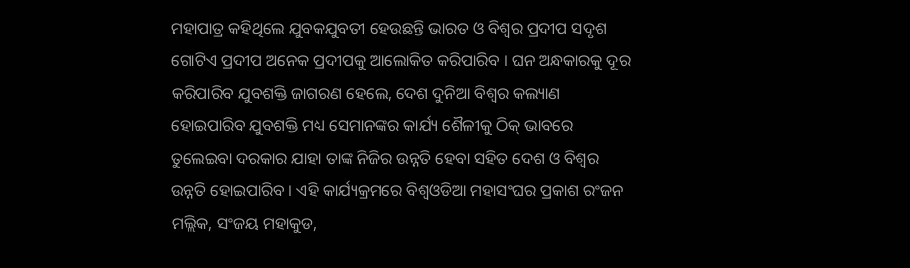ମହାପାତ୍ର କହିଥିଲେ ଯୁବକଯୁବତୀ ହେଉଛନ୍ତି ଭାରତ ଓ ବିଶ୍ୱର ପ୍ରଦୀପ ସଦୃଶ ଗୋଟିଏ ପ୍ରଦୀପ ଅନେକ ପ୍ରଦୀପକୁ ଆଲୋକିତ କରିପାରିବ । ଘନ ଅନ୍ଧକାରକୁ ଦୂର କରିପାରିବ ଯୁବଶକ୍ତି ଜାଗରଣ ହେଲେ, ଦେଶ ଦୁନିଆ ବିଶ୍ୱର କଲ୍ୟାଣ ହୋଇପାରିବ ଯୁବଶକ୍ତି ମଧ୍ୟ ସେମାନଙ୍କର କାର୍ଯ୍ୟ ଶୈଳୀକୁ ଠିକ୍ ଭାବରେ ତୁଲେଇବା ଦରକାର ଯାହା ତାଙ୍କ ନିଜିର ଉନ୍ନତି ହେବା ସହିତ ଦେଶ ଓ ବିଶ୍ୱର ଉନ୍ନତି ହୋଇପାରିବ । ଏହି କାର୍ଯ୍ୟକ୍ରମରେ ବିଶ୍ୱଓଡିଆ ମହାସଂଘର ପ୍ରକାଶ ରଂଜନ ମଲ୍ଲିକ, ସଂଜୟ ମହାକୁଡ,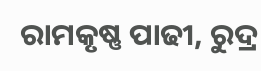ରାମକୃଷ୍ଣ ପାଢୀ, ରୁଦ୍ର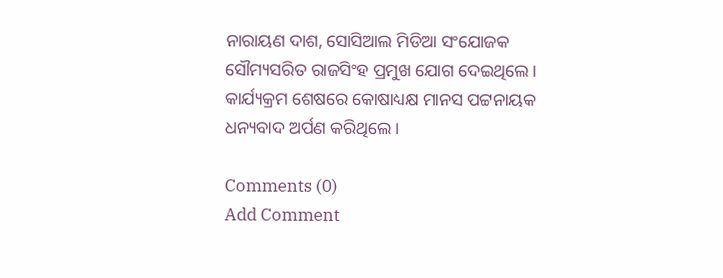ନାରାୟଣ ଦାଶ, ସୋସିଆଲ ମିଡିଆ ସଂଯୋଜକ ସୌମ୍ୟସରିତ ରାଜସିଂହ ପ୍ରମୁଖ ଯୋଗ ଦେଇଥିଲେ । କାର୍ଯ୍ୟକ୍ରମ ଶେଷରେ କୋଷାଧ୍ୟକ୍ଷ ମାନସ ପଟ୍ଟନାୟକ ଧନ୍ୟବାଦ ଅର୍ପଣ କରିଥିଲେ ।

Comments (0)
Add Comment